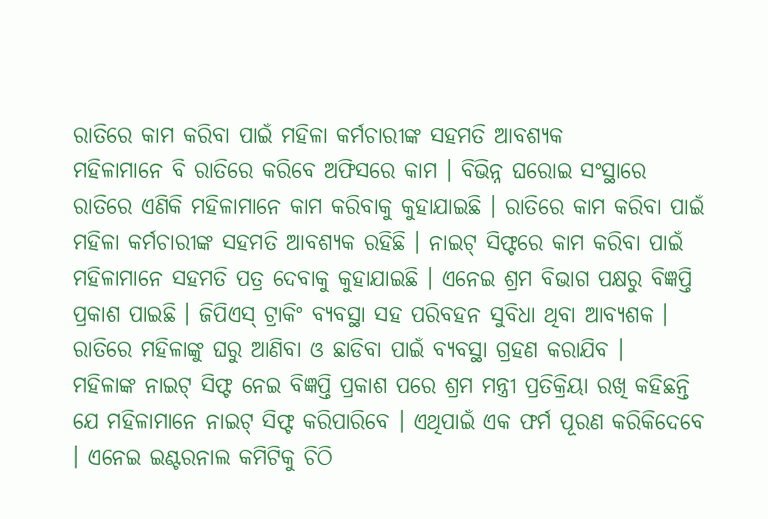ରାତିରେ କାମ କରିବା ପାଇଁ ମହିଳା କର୍ମଚାରୀଙ୍କ ସହମତି ଆବଶ୍ୟକ
ମହିଳାମାନେ ବି ରାତିରେ କରିବେ ଅଫିସରେ କାମ । ବିଭିନ୍ନ ଘରୋଇ ସଂସ୍ଥାରେ ରାତିରେ ଏଣିକି ମହିଳାମାନେ କାମ କରିବାକୁ କୁହାଯାଇଛି । ରାତିରେ କାମ କରିବା ପାଇଁ ମହିଳା କର୍ମଚାରୀଙ୍କ ସହମତି ଆବଶ୍ୟକ ରହିଛି । ନାଇଟ୍ ସିଫ୍ଟରେ କାମ କରିବା ପାଇଁ ମହିଳାମାନେ ସହମତି ପତ୍ର ଦେବାକୁ କୁହାଯାଇଛି । ଏନେଇ ଶ୍ରମ ବିଭାଗ ପକ୍ଷରୁ ବିଜ୍ଞପ୍ତି ପ୍ରକାଶ ପାଇଛି । ଜିପିଏସ୍ ଟ୍ରାକିଂ ବ୍ୟବସ୍ଥା ସହ ପରିବହନ ସୁବିଧା ଥିବା ଆବ୍ୟଶକ । ରାତିରେ ମହିଳାଙ୍କୁ ଘରୁ ଆଣିବା ଓ ଛାଡିବା ପାଇଁ ବ୍ୟବସ୍ଥା ଗ୍ରହଣ କରାଯିବ ।
ମହିଳାଙ୍କ ନାଇଟ୍ ସିଫ୍ଟ ନେଇ ବିଜ୍ଞପ୍ତି ପ୍ରକାଶ ପରେ ଶ୍ରମ ମନ୍ତ୍ରୀ ପ୍ରତିକ୍ରିୟା ରଖି କହିଛନ୍ତି ଯେ ମହିଳାମାନେ ନାଇଟ୍ ସିଫ୍ଟ କରିପାରିବେ । ଏଥିପାଇଁ ଏକ ଫର୍ମ ପୂରଣ କରିକିଦେବେ । ଏନେଇ ଇଣ୍ଟରନାଲ କମିଟିକୁ ଚିଠି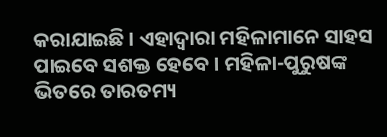କରାଯାଇଛି । ଏହାଦ୍ୱାରା ମହିଳାମାନେ ସାହସ ପାଇବେ ସଶକ୍ତ ହେବେ । ମହିଳା-ପୁରୁଷଙ୍କ ଭିତରେ ତାରତମ୍ୟ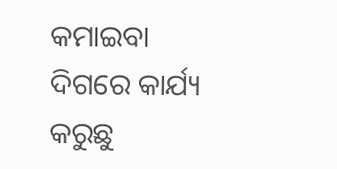କମାଇବା ଦିଗରେ କାର୍ଯ୍ୟ କରୁଛୁ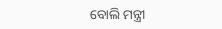ବୋଲି ମନ୍ତ୍ରୀ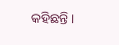କହିଛନ୍ତି ।